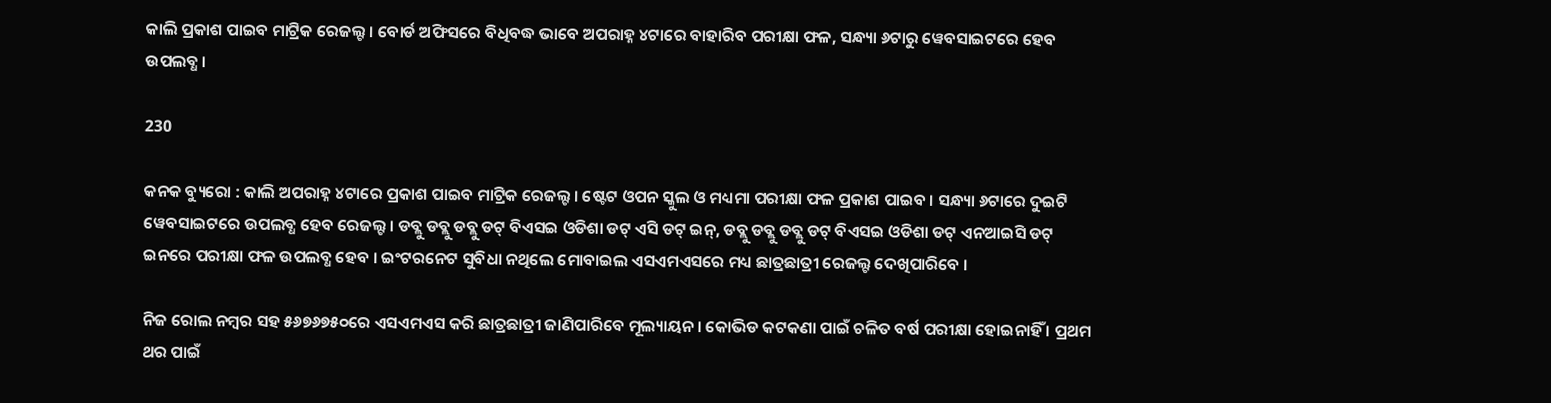କାଲି ପ୍ରକାଶ ପାଇବ ମାଟ୍ରିକ ରେଜଲ୍ଟ । ବୋର୍ଡ ଅଫିସରେ ବିଧିବଦ୍ଧ ଭାବେ ଅପରାହ୍ନ ୪ଟାରେ ବାହାରିବ ପରୀକ୍ଷା ଫଳ, ସନ୍ଧ୍ୟା ୬ଟାରୁ ୱେବସାଇଟରେ ହେବ ଉପଲବ୍ଧ ।

230

କନକ ବ୍ୟୁରୋ : କାଲି ଅପରାହ୍ନ ୪ଟାରେ ପ୍ରକାଶ ପାଇବ ମାଟ୍ରିକ ରେଜଲ୍ଟ । ଷ୍ଟେଟ ଓପନ ସ୍କୁଲ ଓ ମଧ୍ୟମା ପରୀକ୍ଷା ଫଳ ପ୍ରକାଶ ପାଇବ । ସନ୍ଧ୍ୟା ୬ଟାରେ ଦୁଇଟି ୱେବସାଇଟରେ ଉପଲବ୍ଧ ହେବ ରେଜଲ୍ଟ । ଡବ୍ଲୁ ଡବ୍ଲୁ ଡବ୍ଲୁ ଡଟ୍ ବିଏସଇ ଓଡିଶା ଡଟ୍ ଏସି ଡଟ୍ ଇନ୍, ଡବ୍ଲୁ ଡବ୍ଲୁ ଡବ୍ଲୁ ଡଟ୍ ବିଏସଇ ଓଡିଶା ଡଟ୍ ଏନଆଇସି ଡଟ୍ ଇନରେ ପରୀକ୍ଷା ଫଳ ଉପଲବ୍ଧ ହେବ । ଇଂଟରନେଟ ସୁବିଧା ନଥିଲେ ମୋବାଇଲ ଏସଏମଏସରେ ମଧ୍ୟ ଛାତ୍ରଛାତ୍ରୀ ରେଜଲ୍ଟ ଦେଖିପାରିବେ ।

ନିଜ ରୋଲ ନମ୍ବର ସହ ୫୬୭୬୭୫୦ରେ ଏସଏମଏସ କରି ଛାତ୍ରଛାତ୍ରୀ ଜାଣିପାରିବେ ମୂଲ୍ୟାୟନ । କୋଭିଡ କଟକଣା ପାଇଁ ଚଳିତ ବର୍ଷ ପରୀକ୍ଷା ହୋଇନାହିଁ । ପ୍ରଥମ ଥର ପାଇଁ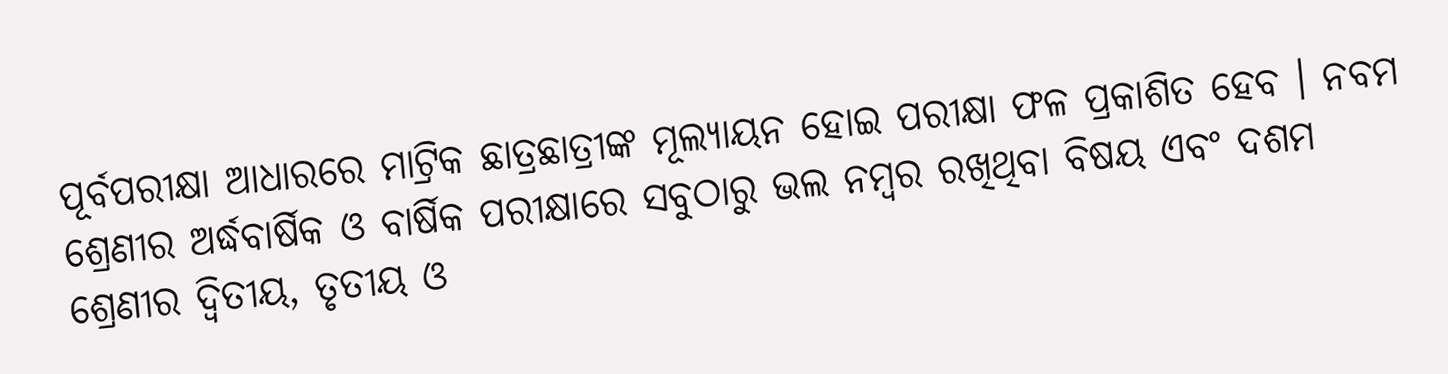ପୂର୍ବପରୀକ୍ଷା ଆଧାରରେ ମାଟ୍ରିକ ଛାତ୍ରଛାତ୍ରୀଙ୍କ ମୂଲ୍ୟାୟନ ହୋଇ ପରୀକ୍ଷା ଫଳ ପ୍ରକାଶିତ ହେବ । ନବମ ଶ୍ରେଣୀର ଅର୍ଦ୍ଧବାର୍ଷିକ ଓ ବାର୍ଷିକ ପରୀକ୍ଷାରେ ସବୁଠାରୁ ଭଲ ନମ୍ବର ରଖିଥିବା ବିଷୟ ଏବଂ ଦଶମ ଶ୍ରେଣୀର ଦ୍ୱିତୀୟ, ତୃତୀୟ ଓ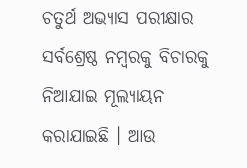ଚତୁର୍ଥ ଅଭ୍ୟାସ ପରୀକ୍ଷାର ସର୍ବଶ୍ରେଷ୍ଠ ନମ୍ବରକୁ ବିଚାରକୁ ନିଆଯାଇ ମୂଲ୍ୟାୟନ କରାଯାଇଛି । ଆଉ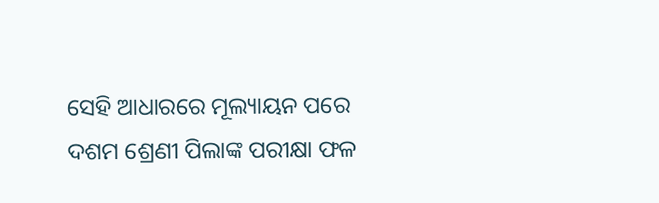ସେହି ଆଧାରରେ ମୂଲ୍ୟାୟନ ପରେ ଦଶମ ଶ୍ରେଣୀ ପିଲାଙ୍କ ପରୀକ୍ଷା ଫଳ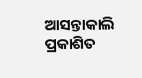ଆସନ୍ତାକାଲି ପ୍ରକାଶିତ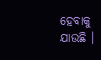ହେବାକୁ ଯାଉଛି ।